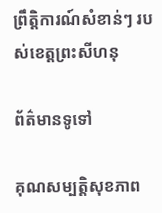ព្រឹត្តិការណ៍សំខាន់ៗ របស់ខេត្តព្រះសីហនុ

ព័ត៌មានទូទៅ

គុណសម្បត្តិសុខភាព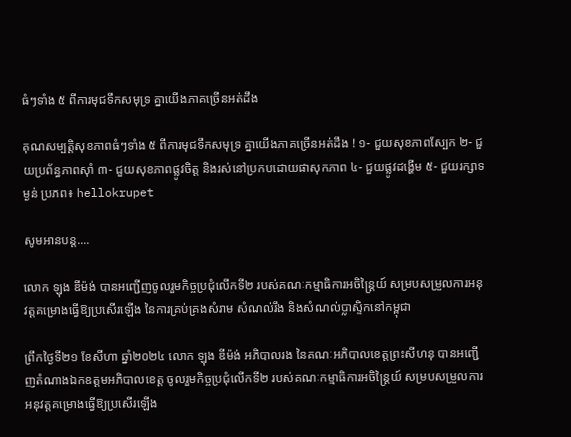ធំៗទាំង ៥ ពីការមុជទឹកសមុទ្រ គ្នាយើងភាគច្រើនអត់ដឹង

គុណសម្បត្តិសុខភាពធំៗទាំង ៥ ពីការមុជទឹកសមុទ្រ គ្នាយើងភាគច្រើនអត់ដឹង ! ១- ជួយសុខភាពស្បែក ២- ជួយប្រព័ន្ធភាពស៊ាំ ៣- ជួយសុខភាពផ្លូវចិត្ត និងរស់នៅប្រកបដោយផាសុកភាព ៤- ជួយផ្លូវដង្ហើម ៥- ជួយរក្សាទម្ងន់ ប្រភព៖ hellokrupet

សូមអានបន្ត....

លោក ឡុង ឌីម៉ង់ បានអញ្ជើញចូលរួមកិច្ចប្រជុំលើកទី២ របស់គណៈកម្មាធិការអចិន្ត្រៃយ៍ សម្របសម្រួលការអនុវត្តគម្រោងធ្វើឱ្យប្រសើរឡើង នៃការគ្រប់គ្រងសំរាម សំណល់រឹង និងសំណល់ប្លាស្ទិកនៅកម្ពុជា

ព្រឹកថ្ងៃទី២១ ខែសីហា ឆ្នាំ២០២៤ លោក ឡុង ឌីម៉ង់ អភិបាលរង នៃគណៈអភិបាលខេត្តព្រះសីហនុ បានអញ្ជើញតំណាងឯកឧត្តមអភិបាលខេត្ត ចូលរួមកិច្ចប្រជុំលើកទី២ របស់គណៈកម្មាធិការអចិន្ត្រៃយ៍ សម្របសម្រួលការអនុវត្តគម្រោងធ្វើឱ្យប្រសើរឡើង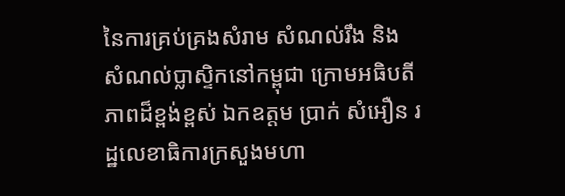នៃការគ្រប់គ្រងសំរាម សំណល់រឹង និងសំណល់ប្លាស្ទិកនៅកម្ពុជា ក្រោមអធិបតីភាពដ៏ខ្ពង់ខ្ពស់ ឯកឧត្តម ប្រាក់ សំអឿន រដ្ឋលេខាធិការក្រសួងមហា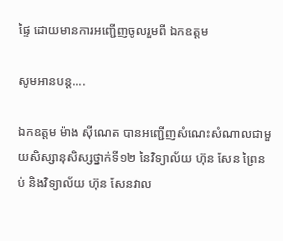ផ្ទៃ ដោយមានការអញ្ជើញចូលរួមពី ឯកឧត្តម

សូមអានបន្ត....

ឯកឧត្តម ម៉ាង ស៊ីណេត បានអញ្ជើញសំណេះសំណាលជាមួយសិស្សានុសិស្សថ្នាក់ទី១២ នៃវិទ្យាល័យ ហ៊ុន សែន ព្រៃនប់ និងវិទ្យាល័យ ហ៊ុន សែនវាល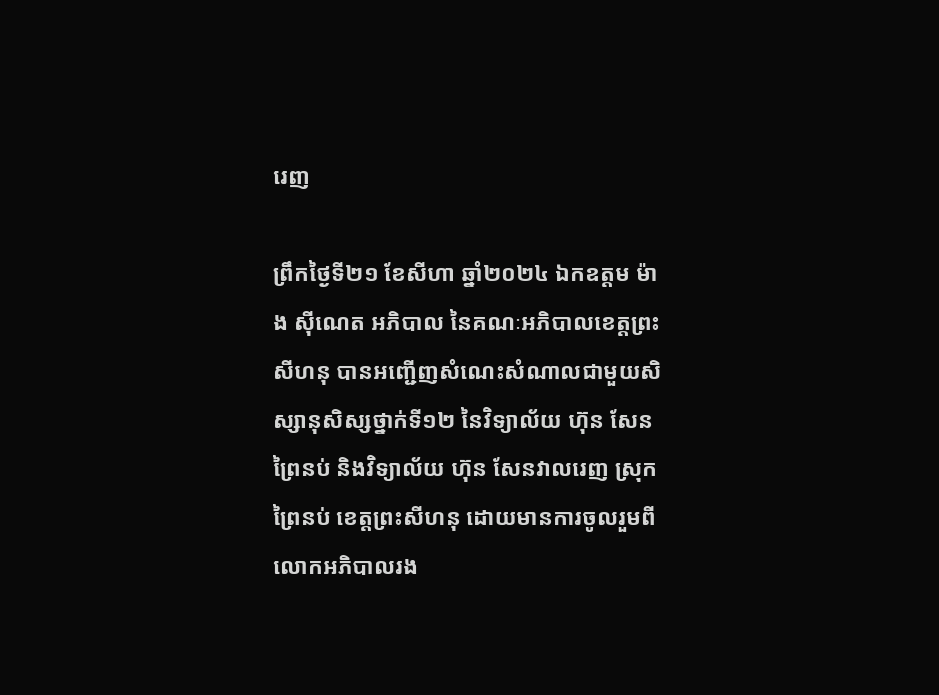រេញ

ព្រឹកថ្ងៃទី២១ ខែសីហា ឆ្នាំ២០២៤ ឯកឧត្តម ម៉ាង ស៊ីណេត អភិបាល នៃគណៈអភិបាលខេត្តព្រះសីហនុ បានអញ្ជើញសំណេះសំណាលជាមួយសិស្សានុសិស្សថ្នាក់ទី១២ នៃវិទ្យាល័យ ហ៊ុន សែន ព្រៃនប់ និងវិទ្យាល័យ ហ៊ុន សែនវាលរេញ ស្រុកព្រៃនប់ ខេត្តព្រះសីហនុ ដោយមានការចូលរួមពីលោកអភិបាលរង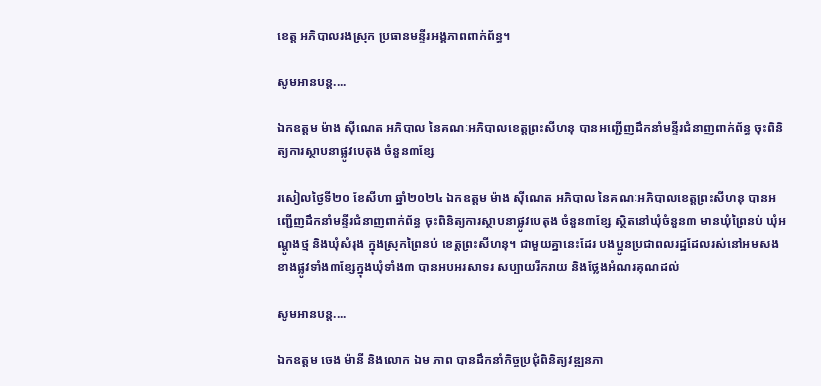ខេត្ត អភិបាលរងស្រុក ប្រធានមន្ទីរអង្គភាពពាក់ព័ន្ធ។

សូមអានបន្ត....

ឯកឧត្តម ម៉ាង ស៊ីណេត អភិបាល នៃគណៈអភិបាលខេត្តព្រះសីហនុ បានអញ្ជើញដឹកនាំមន្ទីរជំនាញពាក់ព័ន្ធ ចុះពិនិត្យការស្ថាបនាផ្លូវបេតុង ចំនួន៣ខ្សែ

រសៀលថ្ងៃទី២០ ខែសីហា ឆ្នាំ២០២៤ ឯកឧត្តម ម៉ាង ស៊ីណេត អភិបាល នៃគណៈអភិបាលខេត្តព្រះសីហនុ បានអញ្ជើញដឹកនាំមន្ទីរជំនាញពាក់ព័ន្ធ ចុះពិនិត្យការស្ថាបនាផ្លូវបេតុង ចំនួន៣ខ្សែ ស្ថិតនៅឃុំចំនួន៣ មានឃុំព្រៃនប់ ឃុំអណ្តូងថ្ម និងឃុំសំរុង ក្នុងស្រុកព្រៃនប់ ខេត្តព្រះសីហនុ។ ជាមួយគ្នានេះដែរ បងប្អូនប្រជាពលរដ្ឋដែលរស់នៅអមសងខាងផ្លូវទាំង៣ខ្សែក្នុងឃុំទាំង៣ បានអបអរសាទរ សប្បាយរីករាយ និងថ្លែងអំណរគុណដល់

សូមអានបន្ត....

ឯកឧត្តម ចេង ម៉ានី និងលោក ឯម ភាព បានដឹកនាំកិច្ចប្រជុំពិនិត្យវឌ្ឍនភា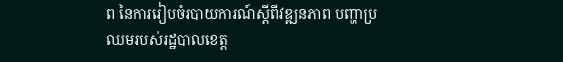ព នៃការរៀបចំរបាយការណ៍ស្តីពីវឌ្ឍនភាព បញ្ហាប្រឈមរបស់រដ្ឋបាលខេត្ត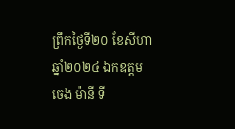ព្រឹកថ្ងៃទី២០ ខែសីហា ឆ្នាំ២០២៤ ឯកឧត្តម ចេង ម៉ានី ទី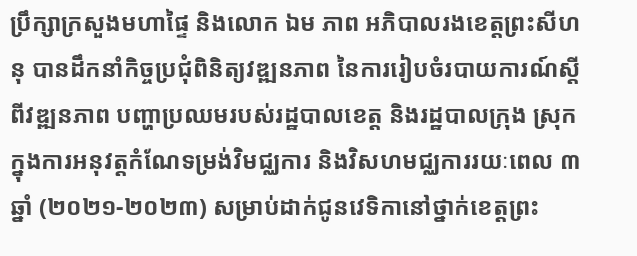ប្រឹក្សាក្រសួងមហាផ្ទៃ និងលោក ឯម ភាព អភិបាលរងខេត្តព្រះសីហនុ បានដឹកនាំកិច្ចប្រជុំពិនិត្យវឌ្ឍនភាព នៃការរៀបចំរបាយការណ៍ស្តីពីវឌ្ឍនភាព បញ្ហាប្រឈមរបស់រដ្ឋបាលខេត្ត និងរដ្ឋបាលក្រុង ស្រុក ក្នុងការអនុវត្តកំណែទម្រង់វិមជ្ឈការ និងវិសហមជ្ឈការរយៈពេល ៣ឆ្នាំ (២០២១-២០២៣) សម្រាប់ដាក់ជូនវេទិកានៅថ្នាក់ខេត្តព្រះ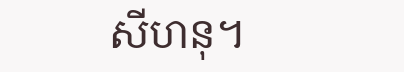សីហនុ។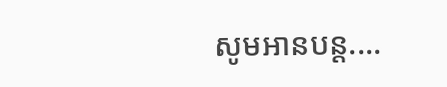សូមអានបន្ត....